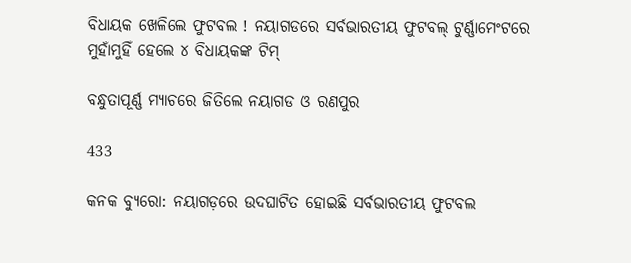ବିଧାୟକ ଖେଳିଲେ ଫୁଟବଲ ! ନୟାଗଡରେ ସର୍ବଭାରତୀୟ ଫୁଟବଲ୍ ଟୁର୍ଣ୍ଣାମେଂଟରେ ମୁହାଁମୁହିଁ ହେଲେ ୪ ବିଧାୟକଙ୍କ ଟିମ୍

ବନ୍ଧୁତାପୂର୍ଣ୍ଣ ମ୍ୟାଚରେ ଜିତିଲେ ନୟାଗଡ ଓ ରଣପୁର

433

କନକ ବ୍ୟୁରୋ: ନୟାଗଡ଼ରେ ଉଦଘାଟିତ ହୋଇଛି ସର୍ବଭାରତୀୟ ଫୁଟବଲ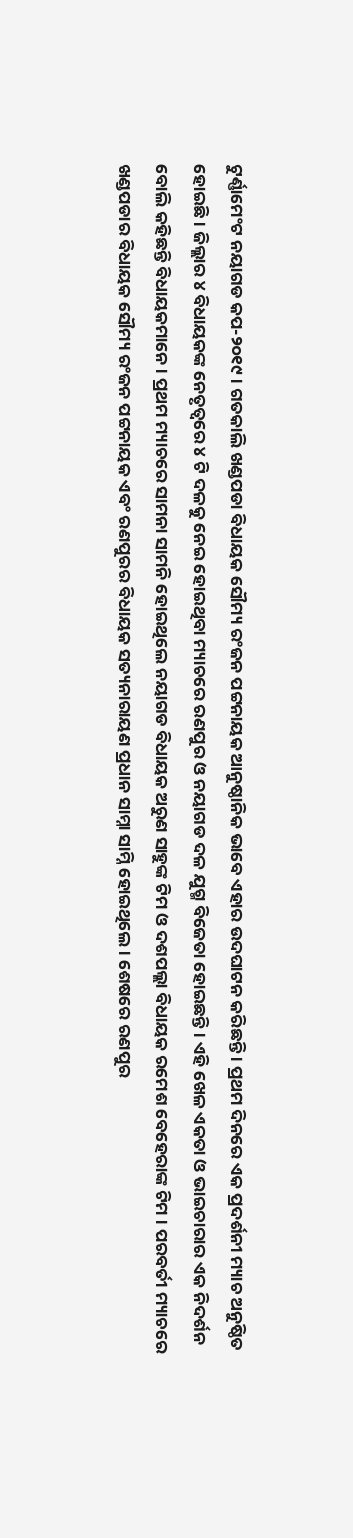ଟୁର୍ଣ୍ଣାମେଂଟ ନୟାଗଡ କପ-୨୦୧୯ । ଗତକାଲି ଖଣ୍ଡପଡା ବିଧାୟକ ସୌମ୍ୟ ରଂଜନ ପଟ୍ଟନାୟକ ଆନୁଷ୍ଠାନିକ ଭାବେ ଏହାର ଉଦଘାଟନ କରିଛନ୍ତି । ପ୍ରଥମ ଦିନରେ ଏକ ପ୍ରଦର୍ଶନୀ ମ୍ୟାଚ ଅନୁଷ୍ଠିତ ହୋଇଛି । ଜିଲ୍ଲାର ୪ ବିଧାୟକଙ୍କ ନେତୃତ୍ୱରେ ୪ ଟି ଦଳକୁ ନେଇ ହୋଇଥିବା ମ୍ୟାଚରେ ରଣପୁର ଓ ନୟାଗଡ ଦଳ ଯୁଗ୍ମ ବିଜେତା ହୋଇଛନ୍ତି । ଏହି ଖେଳ ଏକତା ଓ ଭାଇଚାରାର ଏକ ନିଦର୍ଶନ ବୋଲି କହିଛନ୍ତି ବିଧାୟକମାନେ । ପ୍ରଥମ ମ୍ୟାଚରେ ସାମନା ସାମନି ହୋଇଥିଲେ ନୟାଗଡ ବିଧାୟକ ଅରୁଣ ସାହୁଙ୍କ ଟିମ ଓ ଦଶପଲ୍ଲା ବିଧାୟକ ରମେଶ ବେହେରାଙ୍କ ଟିମ । ପରବର୍ତୀ ମ୍ୟାଚରେ ଖଣ୍ଡପଡାର ବିଧାୟକ ସୌମ୍ୟ ରଂଜନ ପଟ୍ଟନାୟକ ଏବଂ ରଣପୁରର ବିଧାୟକ ସତ୍ୟନାରାୟଣ ପ୍ରଧାନ ସାମ୍ନା ସାମ୍ନି ହୋଇଥିଲେ । ଶେଷରେ ରଣପୁର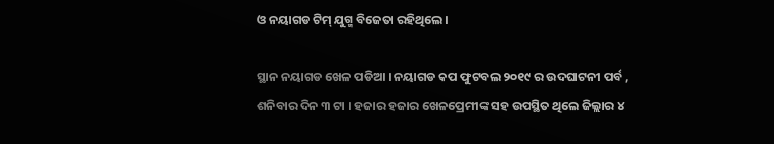ଓ ନୟାଗଡ ଟିମ୍ ଯୁଗ୍ମ ବିଜେତା ରହିଥିଲେ ।

ସ୍ଥାନ ନୟାଗଡ ଖେଳ ପଡିଆ । ନୟାଗଡ କପ ଫୁଟବଲ ୨୦୧୯ ର ଉଦଘାଟନୀ ପର୍ବ , ଶନିବାର ଦିନ ୩ ଟା । ହଜାର ହଜାର ଖେଳପ୍ରେମୀଙ୍କ ସହ ଉପସ୍ଥିତ ଥିଲେ ଜିଲ୍ଲାର ୪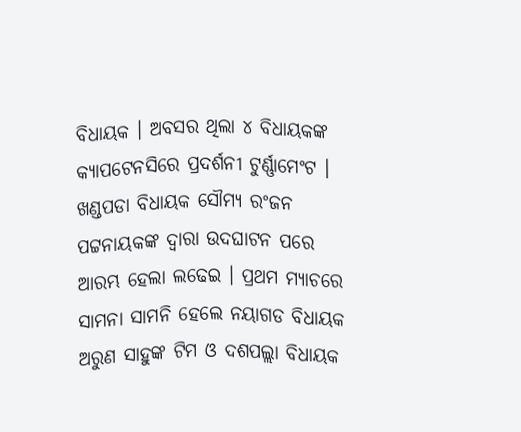ବିଧାୟକ । ଅବସର ଥିଲା ୪ ବିଧାୟକଙ୍କ କ୍ୟାପଟେନସିରେ ପ୍ରଦର୍ଶନୀ ଟୁର୍ଣ୍ଣାମେଂଟ । ଖଣ୍ଡପଡା ବିଧାୟକ ସୌମ୍ୟ ରଂଜନ ପଟ୍ଟନାୟକଙ୍କ ଦ୍ୱାରା ଉଦଘାଟନ ପରେ ଆରମ୍ଭ ହେଲା ଲଢେଇ । ପ୍ରଥମ ମ୍ୟାଚରେ ସାମନା ସାମନି ହେଲେ ନୟାଗଡ ବିଧାୟକ ଅରୁଣ ସାହୁଙ୍କ ଟିମ ଓ ଦଶପଲ୍ଲା ବିଧାୟକ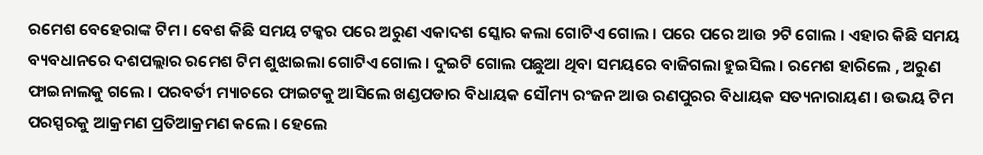ରମେଶ ବେହେରାଙ୍କ ଟିମ । ବେଶ କିଛି ସମୟ ଟକ୍କର ପରେ ଅରୁଣ ଏକାଦଶ ସ୍କୋର କଲା ଗୋଟିଏ ଗୋଲ । ପରେ ପରେ ଆଉ ୨ଟି ଗୋଲ । ଏହାର କିଛି ସମୟ ବ୍ୟବଧାନରେ ଦଶପଲ୍ଲାର ରମେଶ ଟିମ ଶୁଝାଇଲା ଗୋଟିଏ ଗୋଲ । ଦୁଇଟି ଗୋଲ ପଛୁଆ ଥିବା ସମୟରେ ବାଜିଗଲା ହୁଇସିଲ । ରମେଶ ହାରିଲେ , ଅରୁଣ ଫାଇନାଲକୁ ଗଲେ । ପରବର୍ତୀ ମ୍ୟାଚରେ ଫାଇଟକୁ ଆସିଲେ ଖଣ୍ଡପଡାର ବିଧାୟକ ସୌମ୍ୟ ରଂଜନ ଆଉ ରଣପୁରର ବିଧାୟକ ସତ୍ୟନାରାୟଣ । ଉଭୟ ଟିମ ପରସ୍ପରକୁ ଆକ୍ରମଣ ପ୍ରତିଆକ୍ରମଣ କଲେ । ହେଲେ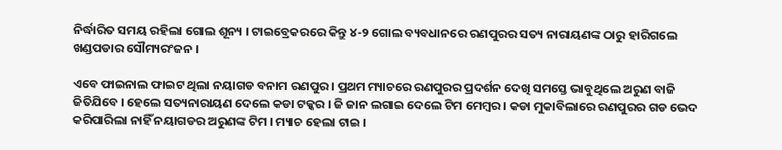ନିର୍ଦ୍ଧାରିତ ସମୟ ରହିଲା ଗୋଲ ଶୂନ୍ୟ । ଟାଇବ୍ରେକରରେ କିନ୍ତୁ ୪-୨ ଗୋଲ ବ୍ୟବଧାନରେ ରଣପୁରର ସତ୍ୟ ନାରାୟଣଙ୍କ ଠାରୁ ହାରିଗଲେ ଖଣ୍ଡପଡାର ସୌମ୍ୟରଂଜନ ।

ଏବେ ଫାଇନାଲ ଫାଇଟ ଥିଲା ନୟାଗଡ ବନାମ ରଣପୁର । ପ୍ରଥମ ମ୍ୟାଚରେ ରଣପୁରର ପ୍ରଦର୍ଶନ ଦେଖି ସମସ୍ତେ ଭାବୁଥିଲେ ଅରୁଣ ବାଜି ଜିତିଯିବେ । ହେଲେ ସତ୍ୟନାରାୟଣ ଦେଲେ କଡା ଟକ୍କର । ଜି ଜାନ ଲଗାଇ ଦେଲେ ଟିମ ମେମ୍ବର । କଡା ମୁକାବିଲାରେ ରଣପୁରର ଗଡ ଭେଦ କରିପାରିଲା ନାହିଁ ନୟାଗଡର ଅରୁଣଙ୍କ ଟିମ । ମ୍ୟାଚ ହେଲା ଟାଇ ।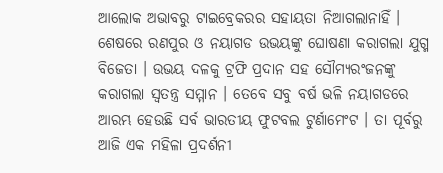ଆଲୋକ ଅଭାବରୁ ଟାଇବ୍ରେକରର ସହାୟତା ନିଆଗଲାନାହିଁ । ଶେଷରେ ରଣପୁର ଓ ନୟାଗଡ ଉଭୟଙ୍କୁ ଘୋଷଣା କରାଗଲା ଯୁଗ୍ମ ବିଜେତା । ଉଭୟ ଦଳକୁ ଟ୍ରଫି ପ୍ରଦାନ ସହ ସୌମ୍ୟରଂଜନଙ୍କୁ କରାଗଲା ସ୍ୱତନ୍ତ୍ର ସମ୍ମାନ । ତେବେ ସବୁ ବର୍ଷ ଭଳି ନୟାଗଡରେ ଆରମ୍ଭ ହେଉଛି ସର୍ବ ଭାରତୀୟ ଫୁଟବଲ ଟୁର୍ଣାମେଂଟ । ତା ପୂର୍ବରୁ ଆଜି ଏକ ମହିଳା ପ୍ରଦର୍ଶନୀ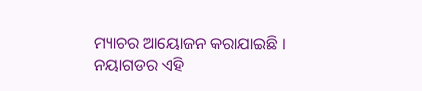ମ୍ୟାଚର ଆୟୋଜନ କରାଯାଇଛି । ନୟାଗଡର ଏହି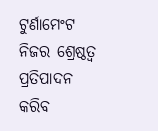ଟୁର୍ଣାମେଂଟ ନିଜର ଶ୍ରେଷ୍ଠତ୍ୱ ପ୍ରତିପାଦନ କରିବ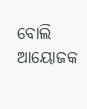ବୋଲି ଆୟୋଜକ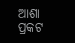ଆଶା ପ୍ରକଟ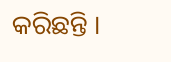କରିଛନ୍ତି ।